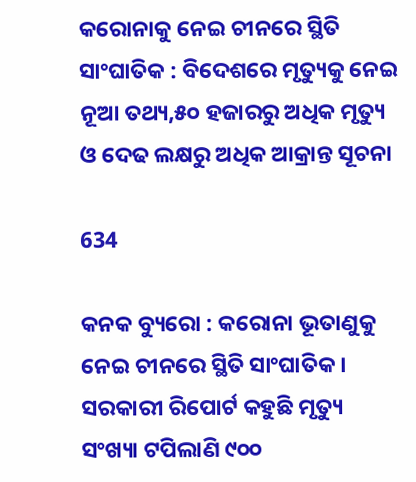କରୋନାକୁ ନେଇ ଚୀନରେ ସ୍ଥିତି ସାଂଘାତିକ : ବିଦେଶରେ ମୃତ୍ୟୁକୁ ନେଇ ନୂଆ ତଥ୍ୟ,୫୦ ହଜାରରୁ ଅଧିକ ମୃତ୍ୟୁ ଓ ଦେଢ ଲକ୍ଷରୁ ଅଧିକ ଆକ୍ରାନ୍ତ ସୂଚନା

634

କନକ ବ୍ୟୁରୋ : କରୋନା ଭୂତାଣୁକୁ ନେଇ ଚୀନରେ ସ୍ଥିତି ସାଂଘାତିକ । ସରକାରୀ ରିପୋର୍ଟ କହୁଛି ମୃତ୍ୟୁ ସଂଖ୍ୟା ଟପିଲାଣି ୯୦୦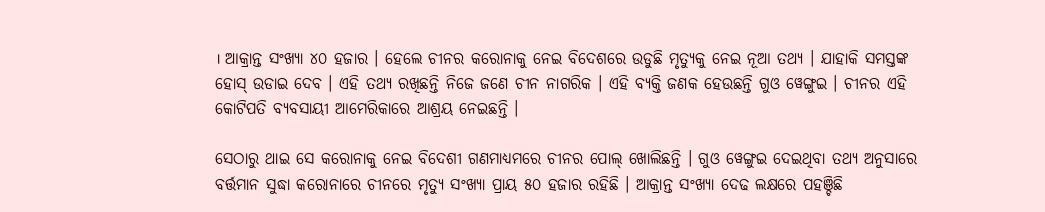। ଆକ୍ରାନ୍ତ ସଂଖ୍ୟା ୪୦ ହଜାର । ହେଲେ ଚୀନର କରୋନାକୁ ନେଇ ବିଦେଶରେ ଉଡୁଛି ମୃତ୍ୟୁକୁ ନେଇ ନୂଆ ତଥ୍ୟ । ଯାହାକି ସମସ୍ତଙ୍କ ହୋସ୍ ଉଡାଇ ଦେବ । ଏହି ତଥ୍ୟ ରଖିଛନ୍ତି ନିଜେ ଜଣେ ଚୀନ ନାଗରିକ । ଏହି ବ୍ୟକ୍ତି ଜଣକ ହେଉଛନ୍ତି ଗୁଓ ୱେଙ୍ଗୁଇ । ଚୀନର ଏହି କୋଟିପତି ବ୍ୟବସାୟୀ ଆମେରିକାରେ ଆଶ୍ରୟ ନେଇଛନ୍ତି ।

ସେଠାରୁ ଥାଇ ସେ କରୋନାକୁ ନେଇ ବିଦେଶୀ ଗଣମାଧ୍ୟମରେ ଚୀନର ପୋଲ୍ ଖୋଲିଛନ୍ତି । ଗୁଓ ୱେଙ୍ଗୁଇ ଦେଇଥିବା ତଥ୍ୟ ଅନୁସାରେ ବର୍ତ୍ତମାନ ସୁଦ୍ଧା କରୋନାରେ ଚୀନରେ ମୃତ୍ୟୁ ସଂଖ୍ୟା ପ୍ରାୟ ୫୦ ହଜାର ରହିଛି । ଆକ୍ରାନ୍ତ ସଂଖ୍ୟା ଦେଢ ଲକ୍ଷରେ ପହଞ୍ଚିଛି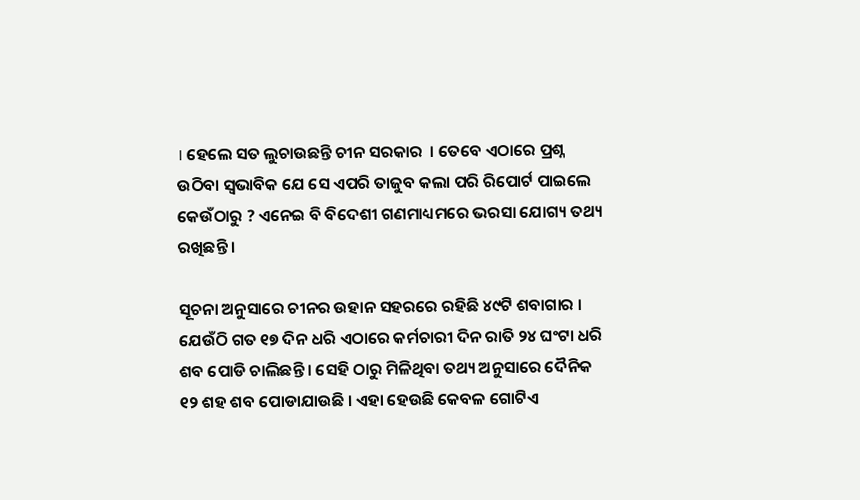। ହେଲେ ସତ ଲୁଚାଉଛନ୍ତି ଚୀନ ସରକାର  । ତେବେ ଏଠାରେ ପ୍ରଶ୍ନ ଉଠିବା ସ୍ୱଭାବିକ ଯେ ସେ ଏପରି ତାଜୁବ କଲା ପରି ରିପୋର୍ଟ ପାଇଲେ କେଉଁଠାରୁ ? ଏନେଇ ବି ବିଦେଶୀ ଗଣମାଧ୍ୟମରେ ଭରସା ଯୋଗ୍ୟ ତଥ୍ୟ ରଖିଛନ୍ତି ।

ସୂଚନା ଅନୁସାରେ ଚୀନର ଉହାନ ସହରରେ ରହିଛି ୪୯ଟି ଶବାଗାର । ଯେଉଁଠି ଗତ ୧୭ ଦିନ ଧରି ଏଠାରେ କର୍ମଚାରୀ ଦିନ ରାତି ୨୪ ଘଂଟା ଧରି ଶବ ପୋଡି ଚାଲିଛନ୍ତି । ସେହି ଠାରୁ ମିଳିଥିବା ତଥ୍ୟ ଅନୁସାରେ ଦୈନିକ ୧୨ ଶହ ଶବ ପୋଡାଯାଉଛି । ଏହା ହେଉଛି କେବଳ ଗୋଟିଏ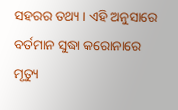ସହରର ତଥ୍ୟ । ଏହି ଅନୁସାରେ ବର୍ତମାନ ସୁଦ୍ଧା କରୋନାରେ ମୃତ୍ୟୁ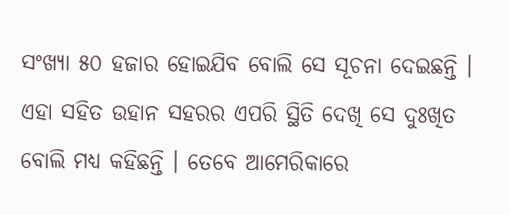ସଂଖ୍ୟା ୫୦ ହଜାର ହୋଇଯିବ ବୋଲି ସେ ସୂଚନା ଦେଇଛନ୍ତି । ଏହା ସହିତ ଉହାନ ସହରର ଏପରି ସ୍ଥିତି ଦେଖି ସେ ଦୁଃଖିତ ବୋଲି ମଧ୍ୟ କହିଛନ୍ତି । ତେବେ ଆମେରିକାରେ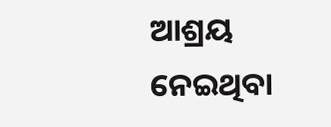ଆଶ୍ରୟ ନେଇଥିବା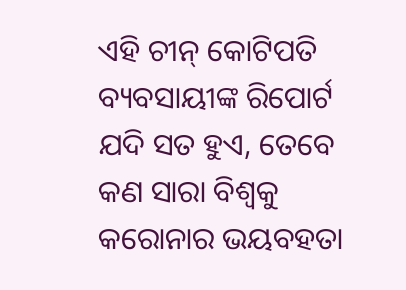ଏହି ଚୀନ୍ କୋଟିପତି ବ୍ୟବସାୟୀଙ୍କ ରିପୋର୍ଟ ଯଦି ସତ ହୁଏ, ତେବେ କଣ ସାରା ବିଶ୍ୱକୁ କରୋନାର ଭୟବହତା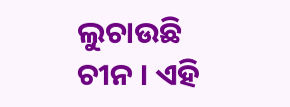ଲୁଚାଉଛି ଚୀନ । ଏହି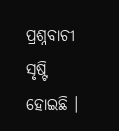ପ୍ରଶ୍ନବାଚୀ ସୃଷ୍ଟି ହୋଇଛି ।